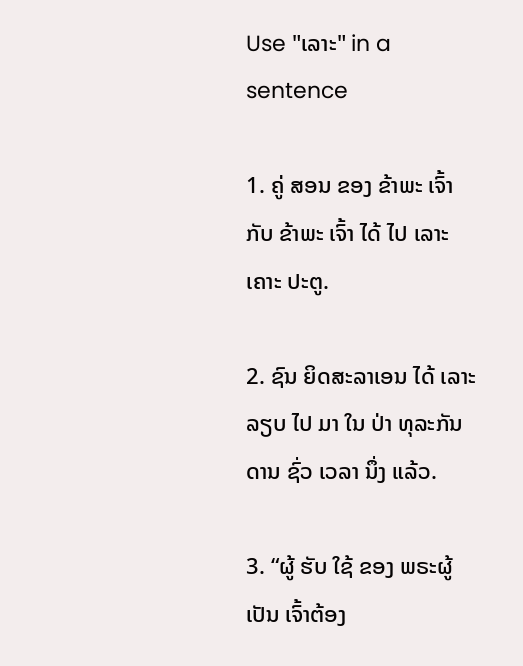Use "ເລາະ" in a sentence

1. ຄູ່ ສອນ ຂອງ ຂ້າພະ ເຈົ້າ ກັບ ຂ້າພະ ເຈົ້າ ໄດ້ ໄປ ເລາະ ເຄາະ ປະຕູ.

2. ຊົນ ຍິດສະລາເອນ ໄດ້ ເລາະ ລຽບ ໄປ ມາ ໃນ ປ່າ ທຸລະກັນດານ ຊົ່ວ ເວລາ ນຶ່ງ ແລ້ວ.

3. “ຜູ້ ຮັບ ໃຊ້ ຂອງ ພຣະຜູ້ ເປັນ ເຈົ້າຕ້ອງ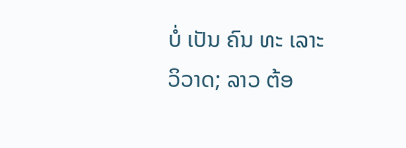ບໍ່ ເປັນ ຄົນ ທະ ເລາະ ວິວາດ; ລາວ ຕ້ອ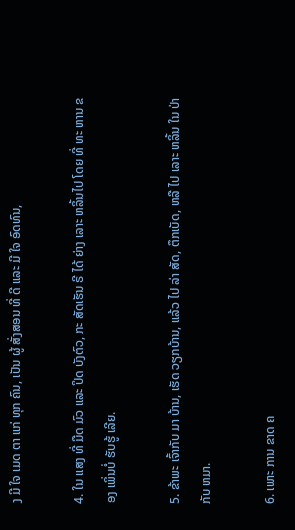ງ ມີ ໃຈ ເມດ ຕາ ແກ່ ທຸກ ຄົນ, ເປັນ ຜູ້ ສັ່ງສອນ ທີ່ ດີ ແລະ ມີ ໃຈ ອົດທົນ,

4. ໃນ ແສງ ທີ່ ມືດ ມົວ ແລະ ປິດ ບັງຕົວ, ກະ ສັດເຮັນ ຣີ ໄດ້ ຍ່າງ ເລາະ ຫລິ້ນໄປ ໂດຍ ທີ່ ທະ ຫານ ຂອງ ເພິ່ນບໍ່ ຮັບຮູ້ ເລີຍ.

5. ຂ້າພະ ເຈົ້າກັບ ມາ ບ້ານ, ເຮັດ ວຽກບ້ານ, ແລ້ວ ໄປ ລ່າ ສັດ, ຕຶກເບັດ, ຫລື ໄປ ເລາະ ຫລິ້ນ ໃນ ປ່າ ກັບ ຫມາ.

6. ເພາະ ການ ຂາດ ຄ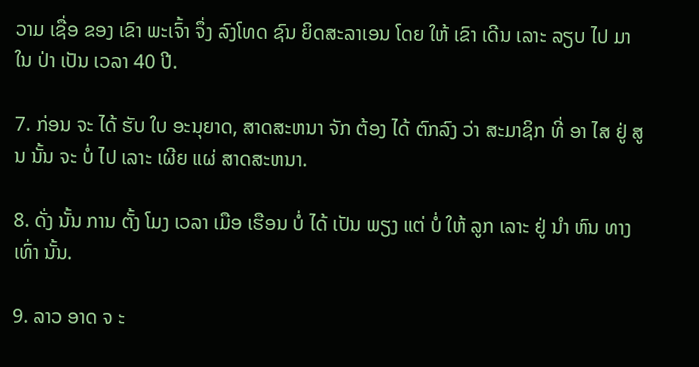ວາມ ເຊື່ອ ຂອງ ເຂົາ ພະເຈົ້າ ຈຶ່ງ ລົງໂທດ ຊົນ ຍິດສະລາເອນ ໂດຍ ໃຫ້ ເຂົາ ເດີນ ເລາະ ລຽບ ໄປ ມາ ໃນ ປ່າ ເປັນ ເວລາ 40 ປີ.

7. ກ່ອນ ຈະ ໄດ້ ຮັບ ໃບ ອະນຸຍາດ, ສາດສະຫນາ ຈັກ ຕ້ອງ ໄດ້ ຕົກລົງ ວ່າ ສະມາຊິກ ທີ່ ອາ ໄສ ຢູ່ ສູນ ນັ້ນ ຈະ ບໍ່ ໄປ ເລາະ ເຜີຍ ແຜ່ ສາດສະຫນາ.

8. ດັ່ງ ນັ້ນ ການ ຕັ້ງ ໂມງ ເວລາ ເມືອ ເຮືອນ ບໍ່ ໄດ້ ເປັນ ພຽງ ແຕ່ ບໍ່ ໃຫ້ ລູກ ເລາະ ຢູ່ ນໍາ ຫົນ ທາງ ເທົ່າ ນັ້ນ.

9. ລາວ ອາດ ຈ ະ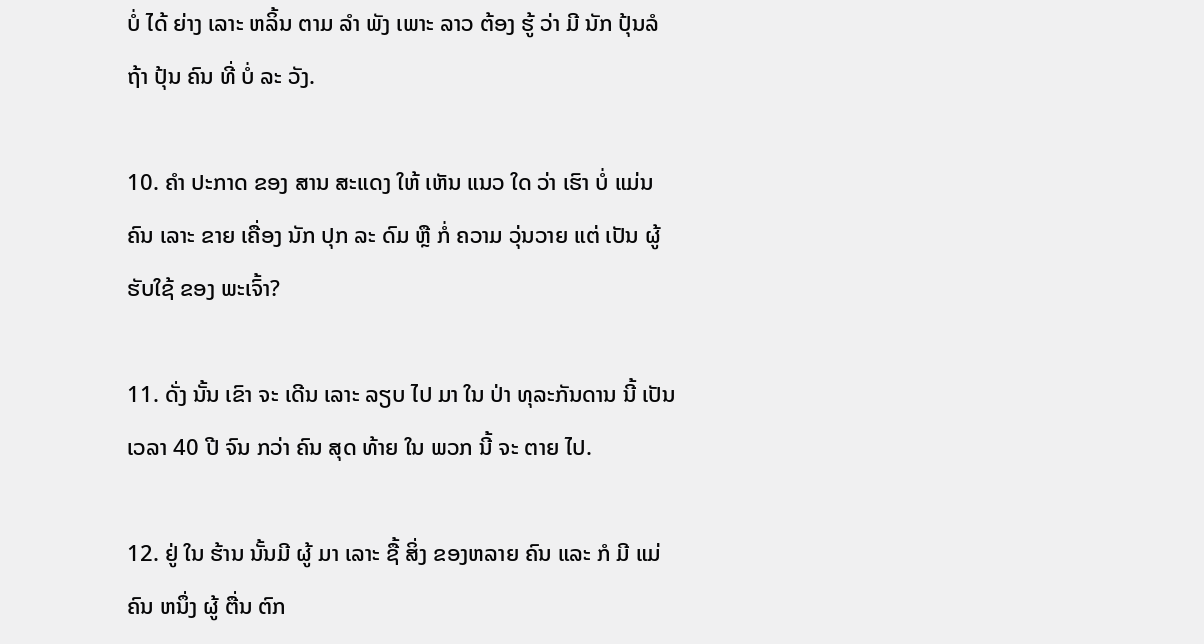ບໍ່ ໄດ້ ຍ່າງ ເລາະ ຫລິ້ນ ຕາມ ລໍາ ພັງ ເພາະ ລາວ ຕ້ອງ ຮູ້ ວ່າ ມີ ນັກ ປຸ້ນລໍ ຖ້າ ປຸ້ນ ຄົນ ທີ່ ບໍ່ ລະ ວັງ.

10. ຄໍາ ປະກາດ ຂອງ ສານ ສະແດງ ໃຫ້ ເຫັນ ແນວ ໃດ ວ່າ ເຮົາ ບໍ່ ແມ່ນ ຄົນ ເລາະ ຂາຍ ເຄື່ອງ ນັກ ປຸກ ລະ ດົມ ຫຼື ກໍ່ ຄວາມ ວຸ່ນວາຍ ແຕ່ ເປັນ ຜູ້ ຮັບໃຊ້ ຂອງ ພະເຈົ້າ?

11. ດັ່ງ ນັ້ນ ເຂົາ ຈະ ເດີນ ເລາະ ລຽບ ໄປ ມາ ໃນ ປ່າ ທຸລະກັນດານ ນີ້ ເປັນ ເວລາ 40 ປີ ຈົນ ກວ່າ ຄົນ ສຸດ ທ້າຍ ໃນ ພວກ ນີ້ ຈະ ຕາຍ ໄປ.

12. ຢູ່ ໃນ ຮ້ານ ນັ້ນມີ ຜູ້ ມາ ເລາະ ຊື້ ສິ່ງ ຂອງຫລາຍ ຄົນ ແລະ ກໍ ມີ ແມ່ ຄົນ ຫນຶ່ງ ຜູ້ ຕື່ນ ຕົກ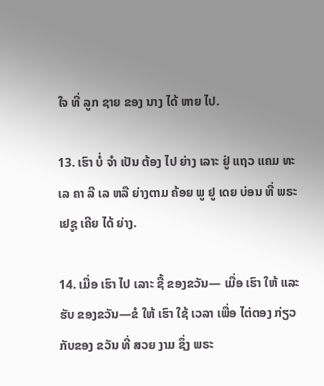ໃຈ ທີ່ ລູກ ຊາຍ ຂອງ ນາງ ໄດ້ ຫາຍ ໄປ.

13. ເຮົາ ບໍ່ ຈໍາ ເປັນ ຕ້ອງ ໄປ ຍ່າງ ເລາະ ຢູ່ ແຖວ ແຄມ ທະ ເລ ຄາ ລີ ເລ ຫລື ຍ່າງຕາມ ຄ້ອຍ ພູ ຢູ ເດຍ ບ່ອນ ທີ່ ພຣະ ເຢຊູ ເຄີຍ ໄດ້ ຍ່າງ.

14. ເມື່ອ ເຮົາ ໄປ ເລາະ ຊື້ ຂອງຂວັນ— ເມື່ອ ເຮົາ ໃຫ້ ແລະ ຮັບ ຂອງຂວັນ—ຂໍ ໃຫ້ ເຮົາ ໃຊ້ ເວລາ ເພື່ອ ໄຕ່ຕອງ ກ່ຽວ ກັບຂອງ ຂວັນ ທີ່ ສວຍ ງາມ ຊຶ່ງ ພຣະ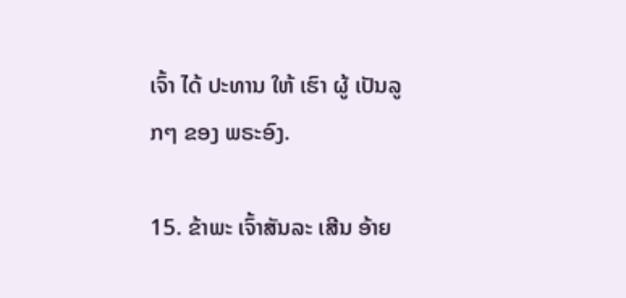ເຈົ້າ ໄດ້ ປະທານ ໃຫ້ ເຮົາ ຜູ້ ເປັນລູກໆ ຂອງ ພຣະອົງ.

15. ຂ້າພະ ເຈົ້າສັນລະ ເສີນ ອ້າຍ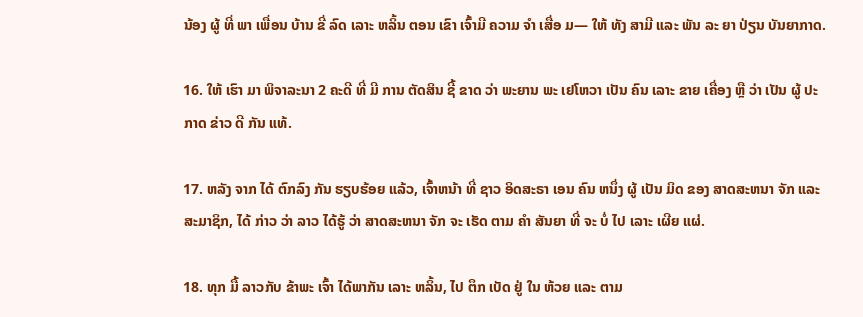ນ້ອງ ຜູ້ ທີ່ ພາ ເພື່ອນ ບ້ານ ຂີ່ ລົດ ເລາະ ຫລິ້ນ ຕອນ ເຂົາ ເຈົ້າມີ ຄວາມ ຈໍາ ເສື່ອ ມ— ໃຫ້ ທັງ ສາມີ ແລະ ພັນ ລະ ຍາ ປ່ຽນ ບັນຍາກາດ.

16. ໃຫ້ ເຮົາ ມາ ພິຈາລະນາ 2 ຄະດີ ທີ່ ມີ ການ ຕັດສິນ ຊີ້ ຂາດ ວ່າ ພະຍານ ພະ ເຢໂຫວາ ເປັນ ຄົນ ເລາະ ຂາຍ ເຄື່ອງ ຫຼື ວ່າ ເປັນ ຜູ້ ປະກາດ ຂ່າວ ດີ ກັນ ແທ້.

17. ຫລັງ ຈາກ ໄດ້ ຕົກລົງ ກັນ ຮຽບຮ້ອຍ ແລ້ວ, ເຈົ້າຫນ້າ ທີ່ ຊາວ ອິດສະຣາ ເອນ ຄົນ ຫນຶ່ງ ຜູ້ ເປັນ ມິດ ຂອງ ສາດສະຫນາ ຈັກ ແລະ ສະມາຊິກ, ໄດ້ ກ່າວ ວ່າ ລາວ ໄດ້ຮູ້ ວ່າ ສາດສະຫນາ ຈັກ ຈະ ເຮັດ ຕາມ ຄໍາ ສັນຍາ ທີ່ ຈະ ບໍ່ ໄປ ເລາະ ເຜີຍ ແຜ່.

18. ທຸກ ມື້ ລາວກັບ ຂ້າພະ ເຈົ້າ ໄດ້ພາກັນ ເລາະ ຫລິ້ນ, ໄປ ຕຶກ ເບັດ ຢູ່ ໃນ ຫ້ວຍ ແລະ ຕາມ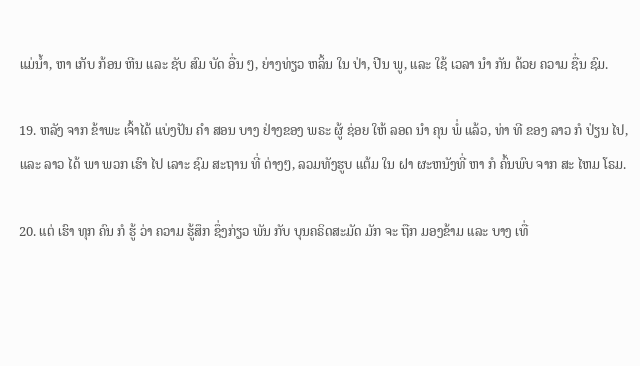ແມ່ນ້ຳ, ຫາ ເກັບ ກ້ອນ ຫີນ ແລະ ຊັບ ສົມ ບັດ ອື່ນ ໆ, ຍ່າງທ່ຽວ ຫລິ້ນ ໃນ ປ່າ, ປີນ ພູ, ແລະ ໃຊ້ ເວລາ ນໍາ ກັນ ດ້ວຍ ຄວາມ ຊື່ນ ຊົມ.

19. ຫລັງ ຈາກ ຂ້າພະ ເຈົ້າໄດ້ ແບ່ງປັນ ຄໍາ ສອນ ບາງ ຢ່າງຂອງ ພຣະ ຜູ້ ຊ່ອຍ ໃຫ້ ລອດ ນໍາ ຄຸນ ພໍ່ ແລ້ວ, ທ່າ ທີ ຂອງ ລາວ ກໍ ປ່ຽນ ໄປ, ແລະ ລາວ ໄດ້ ພາ ພວກ ເຮົາ ໄປ ເລາະ ຊົມ ສະຖານ ທີ່ ຕ່າງໆ, ລວມທັງຮູບ ແຕ້ມ ໃນ ຝາ ຜະຫນັງທີ່ ຫາ ກໍ ຄົ້ນພົບ ຈາກ ສະ ໄຫມ ໂຣມ.

20. ແຕ່ ເຮົາ ທຸກ ຄົນ ກໍ ຮູ້ ວ່າ ຄວາມ ຮູ້ສຶກ ຊຶ່ງກ່ຽວ ພັນ ກັບ ບຸນຄຣິດສະມັດ ມັກ ຈະ ຖືກ ມອງຂ້າມ ແລະ ບາງ ເທື່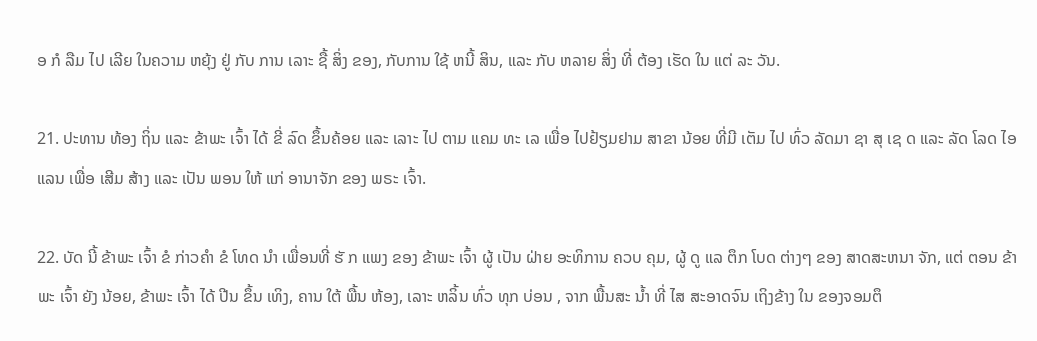ອ ກໍ ລືມ ໄປ ເລີຍ ໃນຄວາມ ຫຍຸ້ງ ຢູ່ ກັບ ການ ເລາະ ຊື້ ສິ່ງ ຂອງ, ກັບການ ໃຊ້ ຫນີ້ ສິນ, ແລະ ກັບ ຫລາຍ ສິ່ງ ທີ່ ຕ້ອງ ເຮັດ ໃນ ແຕ່ ລະ ວັນ.

21. ປະທານ ທ້ອງ ຖິ່ນ ແລະ ຂ້າພະ ເຈົ້າ ໄດ້ ຂີ່ ລົດ ຂຶ້ນຄ້ອຍ ແລະ ເລາະ ໄປ ຕາມ ແຄມ ທະ ເລ ເພື່ອ ໄປຢ້ຽມຢາມ ສາຂາ ນ້ອຍ ທີ່ມີ ເຕັມ ໄປ ທົ່ວ ລັດມາ ຊາ ສຸ ເຊ ດ ແລະ ລັດ ໂລດ ໄອ ແລນ ເພື່ອ ເສີມ ສ້າງ ແລະ ເປັນ ພອນ ໃຫ້ ແກ່ ອານາຈັກ ຂອງ ພຣະ ເຈົ້າ.

22. ບັດ ນີ້ ຂ້າພະ ເຈົ້າ ຂໍ ກ່າວຄໍາ ຂໍ ໂທດ ນໍາ ເພື່ອນທີ່ ຮັ ກ ແພງ ຂອງ ຂ້າພະ ເຈົ້າ ຜູ້ ເປັນ ຝ່າຍ ອະທິການ ຄວບ ຄຸມ, ຜູ້ ດູ ແລ ຕຶກ ໂບດ ຕ່າງໆ ຂອງ ສາດສະຫນາ ຈັກ, ແຕ່ ຕອນ ຂ້າພະ ເຈົ້າ ຍັງ ນ້ອຍ, ຂ້າພະ ເຈົ້າ ໄດ້ ປີນ ຂຶ້ນ ເທິງ, ຄານ ໃຕ້ ພື້ນ ຫ້ອງ, ເລາະ ຫລິ້ນ ທົ່ວ ທຸກ ບ່ອນ , ຈາກ ພື້ນສະ ນ້ຳ ທີ່ ໄສ ສະອາດຈົນ ເຖິງຂ້າງ ໃນ ຂອງຈອມຕຶ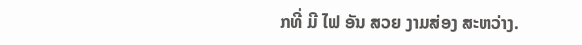ກທີ່ ມີ ໄຟ ອັນ ສວຍ ງາມສ່ອງ ສະຫວ່າງ.